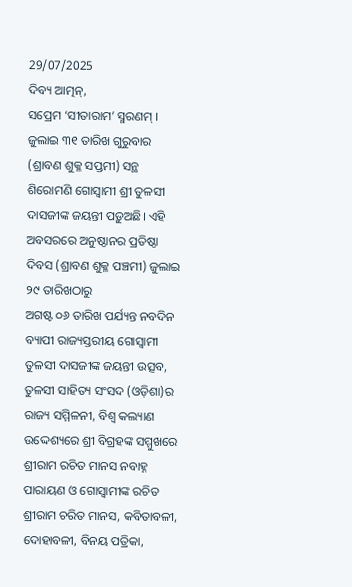29/07/2025
ଦିବ୍ୟ ଆତ୍ମନ୍,
ସପ୍ରେମ ‘ସୀତାରାମ’ ସ୍ମରଣମ୍ । ଜୁଲାଇ ୩୧ ତାରିଖ ଗୁରୁବାର (ଶ୍ରାବଣ ଶୁକ୍ଳ ସପ୍ତମୀ) ସନ୍ଥ ଶିରୋମଣି ଗୋସ୍ଵାମୀ ଶ୍ରୀ ତୁଳସୀ ଦାସଜୀଙ୍କ ଜୟନ୍ତୀ ପଡ଼ୁଅଛି। ଏହି ଅବସରରେ ଅନୁଷ୍ଠାନର ପ୍ରତିଷ୍ଠା ଦିବସ (ଶ୍ରାବଣ ଶୁକ୍ଳ ପଞ୍ଚମୀ) ଜୁଲାଇ ୨୯ ତାରିଖଠାରୁ
ଅଗଷ୍ଟ ୦୬ ତାରିଖ ପର୍ଯ୍ୟନ୍ତ ନବଦିନ ବ୍ୟାପୀ ରାଜ୍ୟସ୍ତରୀୟ ଗୋସ୍ଵାମୀ ତୁଳସୀ ଦାସଜୀଙ୍କ ଜୟନ୍ତୀ ଉତ୍ସବ, ତୁଳସୀ ସାହିତ୍ୟ ସଂସଦ (ଓଡ଼ିଶା)ର ରାଜ୍ୟ ସମ୍ମିଳନୀ, ବିଶ୍ଵ କଲ୍ୟାଣ
ଉଦ୍ଦେଶ୍ୟରେ ଶ୍ରୀ ବିଗ୍ରହଙ୍କ ସମ୍ମୁଖରେ ଶ୍ରୀରାମ ରଚିତ ମାନସ ନବାହ୍ନ ପାରାୟଣ ଓ ଗୋସ୍ଵାମୀଙ୍କ ରଚିତ ଶ୍ରୀରାମ ଚରିତ ମାନସ, କବିତାବଳୀ, ଦୋହାବଳୀ, ବିନୟ ପତ୍ରିକା,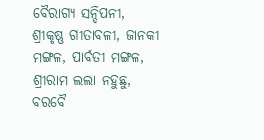ବୈରାଗ୍ୟ ସନ୍ଦିପନୀ, ଶ୍ରୀକୃଷ୍ଣ ଗୀତାବଳୀ, ଜାନକୀ ମଙ୍ଗଳ, ପାର୍ବତୀ ମଙ୍ଗଳ, ଶ୍ରୀରାମ ଲଲା ନହୁଛୁ, ବରବୈ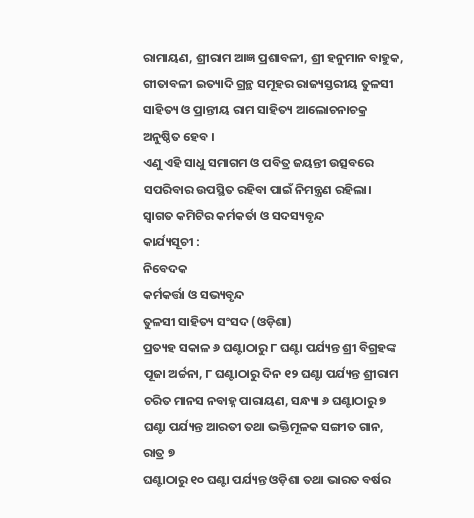ରାମାୟଣ, ଶ୍ରୀରାମ ଆଜ୍ଞ ପ୍ରଶାବଳୀ, ଶ୍ରୀ ହନୁମାନ ବାହୁକ,
ଗୀତାବଳୀ ଇତ୍ୟାଦି ଗ୍ରନ୍ଥ ସମୂହର ରାଜ୍ୟସ୍ତରୀୟ ତୁଳସୀ ସାହିତ୍ୟ ଓ ପ୍ରାନ୍ତୀୟ ରାମ ସାହିତ୍ୟ ଆଲୋଚନାଚକ୍ର ଅନୁଷ୍ଠିତ ହେବ ।
ଏଣୁ ଏହି ସାଧୁ ସମାଗମ ଓ ପବିତ୍ର ଜୟନ୍ତୀ ଉତ୍ସବରେ ସପରିବାର ଉପସ୍ଥିତ ରହିବା ପାଇଁ ନିମନ୍ତ୍ରଣ ରହିଲା।
ସ୍ଵାଗତ କମିଟିର କର୍ମକର୍ତା ଓ ସଦସ୍ୟବୃନ୍ଦ
କାର୍ଯ୍ୟସୂଚୀ :
ନିବେଦକ
କର୍ମକର୍ତ୍ତା ଓ ସଭ୍ୟବୃନ୍ଦ
ତୁଳସୀ ସାହିତ୍ୟ ସଂସଦ (ଓଡ଼ିଶା)
ପ୍ରତ୍ୟହ ସକାଳ ୬ ଘଣ୍ଟାଠାରୁ ୮ ଘଣ୍ଟା ପର୍ଯ୍ୟନ୍ତ ଶ୍ରୀ ବିଗ୍ରହଙ୍କ ପୂଜା ଅର୍ଚ୍ଚନା, ୮ ଘଣ୍ଟାଠାରୁ ଦିନ ୧୨ ଘଣ୍ଟା ପର୍ଯ୍ୟନ୍ତ ଶ୍ରୀରାମ ଚରିତ ମାନସ ନବାହ୍ନ ପାରାୟଣ, ସନ୍ଧ୍ୟା ୬ ଘଣ୍ଟାଠାରୁ ୭ ଘଣ୍ଟା ପର୍ଯ୍ୟନ୍ତ ଆରତୀ ତଥା ଭକ୍ତିମୂଳକ ସଙ୍ଗୀତ ଗାନ, ରାତ୍ର ୭
ଘଣ୍ଟାଠାରୁ ୧୦ ଘଣ୍ଟା ପର୍ଯ୍ୟନ୍ତ ଓଡ଼ିଶା ତଥା ଭାରତ ବର୍ଷର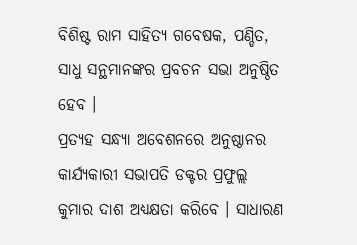ବିଶିଷ୍ଟ ରାମ ସାହିତ୍ୟ ଗବେଷକ, ପଣ୍ଡିତ, ସାଧୁ ସନ୍ଥମାନଙ୍କର ପ୍ରବଚନ ସଭା ଅନୁଷ୍ଠିତ ହେବ ।
ପ୍ରତ୍ୟହ ସନ୍ଧ୍ୟା ଅବେଶନରେ ଅନୁଷ୍ଠାନର କାର୍ଯ୍ୟକାରୀ ସଭାପତି ଡକ୍ଟର ପ୍ରଫୁଲ୍ଲ କୁମାର ଦାଶ ଅଧ୍ୟକ୍ଷତା କରିବେ । ସାଧାରଣ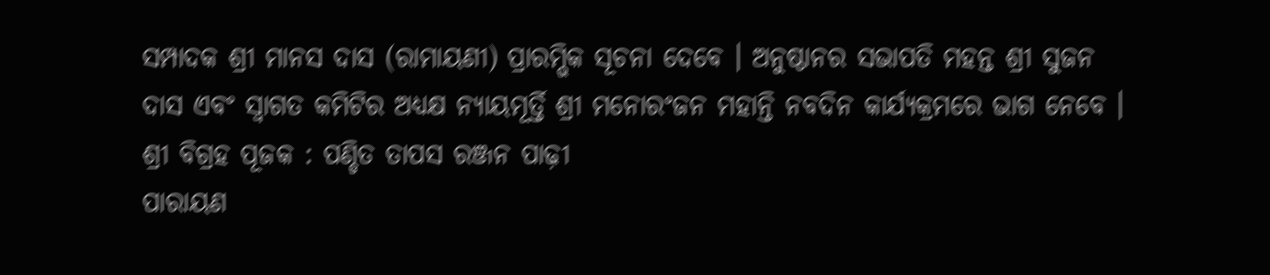ସମ୍ପାଦକ ଶ୍ରୀ ମାନସ ଦାସ (ରାମାୟଣୀ) ପ୍ରାରମ୍ଭିକ ସୂଚନା ଦେବେ । ଅନୁଷ୍ଠାନର ସଭାପତି ମହନ୍ତ ଶ୍ରୀ ସୁଜନ
ଦାସ ଏବଂ ସ୍ଵାଗତ କମିଟିର ଅଧ୍ୟକ୍ଷ ନ୍ୟାୟମୂର୍ତ୍ତି ଶ୍ରୀ ମନୋରଂଜନ ମହାନ୍ତି ନବଦିନ କାର୍ଯ୍ୟକ୍ରମରେ ଭାଗ ନେବେ ।
ଶ୍ରୀ ବିଗ୍ରହ ପୂଜକ : ପଣ୍ଡିତ ତାପସ ରଞ୍ଜନ ପାଢ଼ୀ
ପାରାୟଣ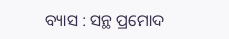ବ୍ୟାସ : ସନ୍ଥ ପ୍ରମୋଦ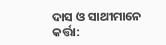ଦାସ ଓ ସାଥୀମାନେ
କର୍ତ୍ତା: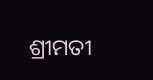ଶ୍ରୀମତୀ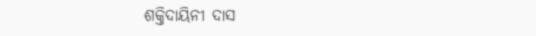ଶକ୍ତିଦାୟିନୀ ଦାସ